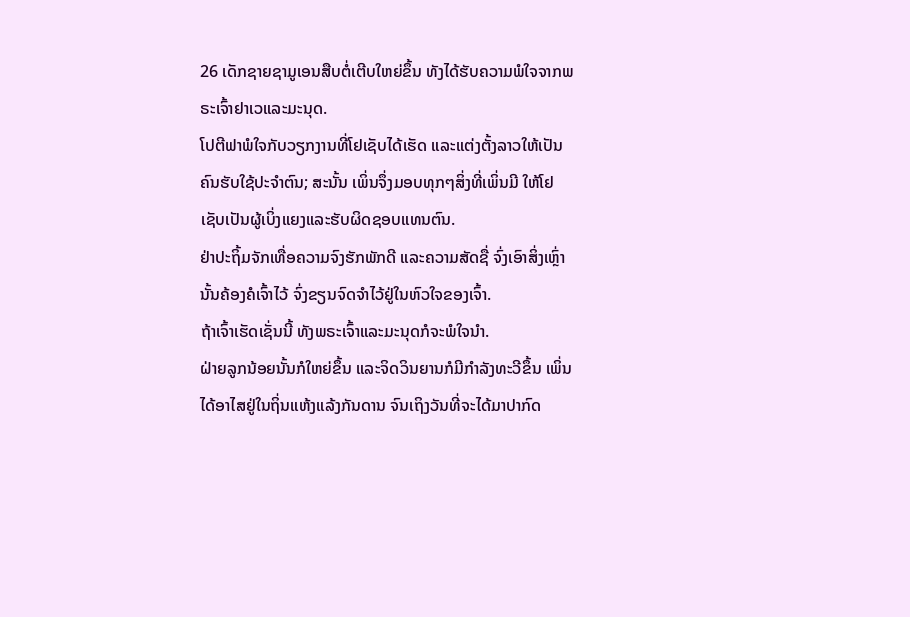26 ເດັກຊາຍຊາມູເອນສືບຕໍ່ເຕີບໃຫຍ່ຂຶ້ນ ທັງໄດ້ຮັບຄວາມພໍໃຈຈາກພຣະເຈົ້າຢາເວແລະມະນຸດ.
ໂປຕີຟາພໍໃຈກັບວຽກງານທີ່ໂຢເຊັບໄດ້ເຮັດ ແລະແຕ່ງຕັ້ງລາວໃຫ້ເປັນຄົນຮັບໃຊ້ປະຈຳຕົນ; ສະນັ້ນ ເພິ່ນຈຶ່ງມອບທຸກໆສິ່ງທີ່ເພິ່ນມີ ໃຫ້ໂຢເຊັບເປັນຜູ້ເບິ່ງແຍງແລະຮັບຜິດຊອບແທນຕົນ.
ຢ່າປະຖິ້ມຈັກເທື່ອຄວາມຈົງຮັກພັກດີ ແລະຄວາມສັດຊື່ ຈົ່ງເອົາສິ່ງເຫຼົ່ານັ້ນຄ້ອງຄໍເຈົ້າໄວ້ ຈົ່ງຂຽນຈົດຈຳໄວ້ຢູ່ໃນຫົວໃຈຂອງເຈົ້າ.
ຖ້າເຈົ້າເຮັດເຊັ່ນນີ້ ທັງພຣະເຈົ້າແລະມະນຸດກໍຈະພໍໃຈນຳ.
ຝ່າຍລູກນ້ອຍນັ້ນກໍໃຫຍ່ຂຶ້ນ ແລະຈິດວິນຍານກໍມີກຳລັງທະວີຂຶ້ນ ເພິ່ນໄດ້ອາໄສຢູ່ໃນຖິ່ນແຫ້ງແລ້ງກັນດານ ຈົນເຖິງວັນທີ່ຈະໄດ້ມາປາກົດ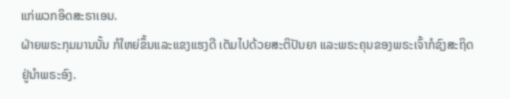ແກ່ພວກອິດສະຣາເອນ.
ຝ່າຍພຣະກຸມມານນັ້ນ ກໍໃຫຍ່ຂຶ້ນແລະແຂງແຮງດີ ເຕັມໄປດ້ວຍສະຕິປັນຍາ ແລະພຣະຄຸນຂອງພຣະເຈົ້າກໍຊົງສະຖິດຢູ່ນຳພຣະອົງ.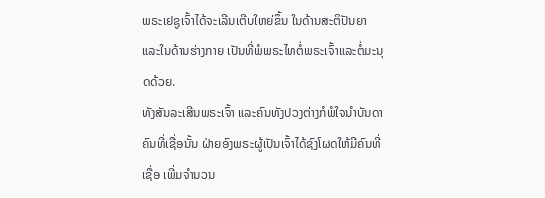ພຣະເຢຊູເຈົ້າໄດ້ຈະເລີນເຕີບໃຫຍ່ຂຶ້ນ ໃນດ້ານສະຕິປັນຍາ ແລະໃນດ້ານຮ່າງກາຍ ເປັນທີ່ພໍພຣະໄທຕໍ່ພຣະເຈົ້າແລະຕໍ່ມະນຸດດ້ວຍ.
ທັງສັນລະເສີນພຣະເຈົ້າ ແລະຄົນທັງປວງຕ່າງກໍພໍໃຈນຳບັນດາຄົນທີ່ເຊື່ອນັ້ນ ຝ່າຍອົງພຣະຜູ້ເປັນເຈົ້າໄດ້ຊົງໂຜດໃຫ້ມີຄົນທີ່ເຊື່ອ ເພີ່ມຈຳນວນ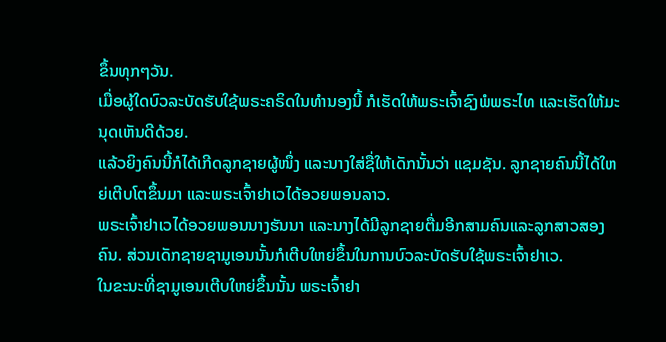ຂຶ້ນທຸກໆວັນ.
ເມື່ອຜູ້ໃດບົວລະບັດຮັບໃຊ້ພຣະຄຣິດໃນທຳນອງນີ້ ກໍເຮັດໃຫ້ພຣະເຈົ້າຊົງພໍພຣະໄທ ແລະເຮັດໃຫ້ມະນຸດເຫັນດີດ້ວຍ.
ແລ້ວຍິງຄົນນີ້ກໍໄດ້ເກີດລູກຊາຍຜູ້ໜຶ່ງ ແລະນາງໃສ່ຊື່ໃຫ້ເດັກນັ້ນວ່າ ແຊມຊັນ. ລູກຊາຍຄົນນີ້ໄດ້ໃຫຍ່ເຕີບໂຕຂຶ້ນມາ ແລະພຣະເຈົ້າຢາເວໄດ້ອວຍພອນລາວ.
ພຣະເຈົ້າຢາເວໄດ້ອວຍພອນນາງຮັນນາ ແລະນາງໄດ້ມີລູກຊາຍຕື່ມອີກສາມຄົນແລະລູກສາວສອງຄົນ. ສ່ວນເດັກຊາຍຊາມູເອນນັ້ນກໍເຕີບໃຫຍ່ຂຶ້ນໃນການບົວລະບັດຮັບໃຊ້ພຣະເຈົ້າຢາເວ.
ໃນຂະນະທີ່ຊາມູເອນເຕີບໃຫຍ່ຂຶ້ນນັ້ນ ພຣະເຈົ້າຢາ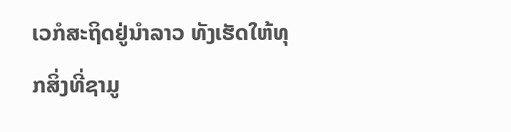ເວກໍສະຖິດຢູ່ນຳລາວ ທັງເຮັດໃຫ້ທຸກສິ່ງທີ່ຊາມູ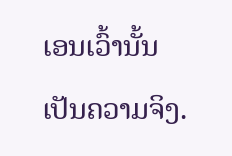ເອນເວົ້ານັ້ນເປັນຄວາມຈິງ.